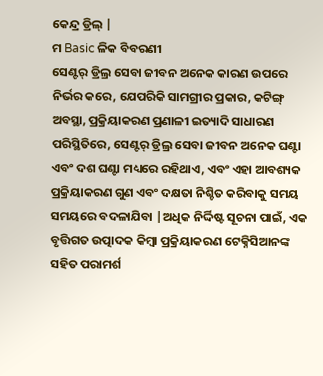କେନ୍ଦ୍ର ଡ୍ରିଲ୍ |
ମ Basic ଳିକ ବିବରଣୀ
ସେଣ୍ଟର୍ ଡ୍ରିଲ୍ର ସେବା ଜୀବନ ଅନେକ କାରଣ ଉପରେ ନିର୍ଭର କରେ, ଯେପରିକି ସାମଗ୍ରୀର ପ୍ରକାର, କଟିଙ୍ଗ୍ ଅବସ୍ଥା, ପ୍ରକ୍ରିୟାକରଣ ପ୍ରଣାଳୀ ଇତ୍ୟାଦି ସାଧାରଣ ପରିସ୍ଥିତିରେ, ସେଣ୍ଟର୍ ଡ୍ରିଲ୍ର ସେବା ଜୀବନ ଅନେକ ଘଣ୍ଟା ଏବଂ ଦଶ ଘଣ୍ଟା ମଧ୍ୟରେ ରହିଥାଏ, ଏବଂ ଏହା ଆବଶ୍ୟକ ପ୍ରକ୍ରିୟାକରଣ ଗୁଣ ଏବଂ ଦକ୍ଷତା ନିଶ୍ଚିତ କରିବାକୁ ସମୟ ସମୟରେ ବଦଳାଯିବା |ଅଧିକ ନିର୍ଦ୍ଦିଷ୍ଟ ସୂଚନା ପାଇଁ, ଏକ ବୃତ୍ତିଗତ ଉତ୍ପାଦକ କିମ୍ବା ପ୍ରକ୍ରିୟାକରଣ ଟେକ୍ନିସିଆନଙ୍କ ସହିତ ପରାମର୍ଶ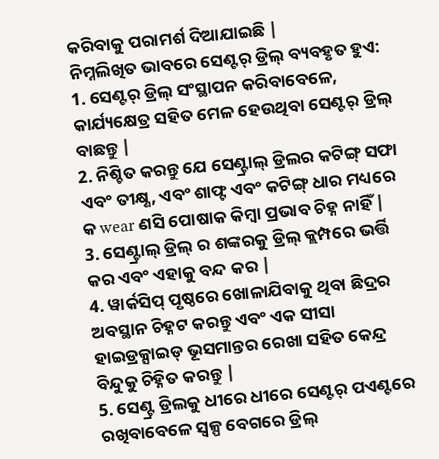କରିବାକୁ ପରାମର୍ଶ ଦିଆଯାଇଛି |
ନିମ୍ନଲିଖିତ ଭାବରେ ସେଣ୍ଟର୍ ଡ୍ରିଲ୍ ବ୍ୟବହୃତ ହୁଏ:
1. ସେଣ୍ଟର୍ ଡ୍ରିଲ୍ ସଂସ୍ଥାପନ କରିବାବେଳେ, କାର୍ଯ୍ୟକ୍ଷେତ୍ର ସହିତ ମେଳ ହେଉଥିବା ସେଣ୍ଟର୍ ଡ୍ରିଲ୍ ବାଛନ୍ତୁ |
2. ନିଶ୍ଚିତ କରନ୍ତୁ ଯେ ସେଣ୍ଟ୍ରାଲ୍ ଡ୍ରିଲର କଟିଙ୍ଗ୍ ସଫା ଏବଂ ତୀକ୍ଷ୍ଣ, ଏବଂ ଶାଫ୍ଟ ଏବଂ କଟିଙ୍ଗ୍ ଧାର ମଧ୍ୟରେ କ wear ଣସି ପୋଷାକ କିମ୍ବା ପ୍ରଭାବ ଚିହ୍ନ ନାହିଁ |
3. ସେଣ୍ଟ୍ରାଲ୍ ଡ୍ରିଲ୍ ର ଶଙ୍କରକୁ ଡ୍ରିଲ୍ କ୍ଲମ୍ପରେ ଭର୍ତ୍ତି କର ଏବଂ ଏହାକୁ ବନ୍ଦ କର |
4. ୱାର୍କସିପ୍ ପୃଷ୍ଠରେ ଖୋଳାଯିବାକୁ ଥିବା ଛିଦ୍ରର ଅବସ୍ଥାନ ଚିହ୍ନଟ କରନ୍ତୁ ଏବଂ ଏକ ସୀସା ହାଇଡ୍ରକ୍ସାଇଡ୍ ଭୂସମାନ୍ତର ରେଖା ସହିତ କେନ୍ଦ୍ର ବିନ୍ଦୁକୁ ଚିହ୍ନିତ କରନ୍ତୁ |
5. ସେଣ୍ଟ୍ର ଡ୍ରିଲକୁ ଧୀରେ ଧୀରେ ସେଣ୍ଟର୍ ପଏଣ୍ଟରେ ରଖିବାବେଳେ ସ୍ୱଳ୍ପ ବେଗରେ ଡ୍ରିଲ୍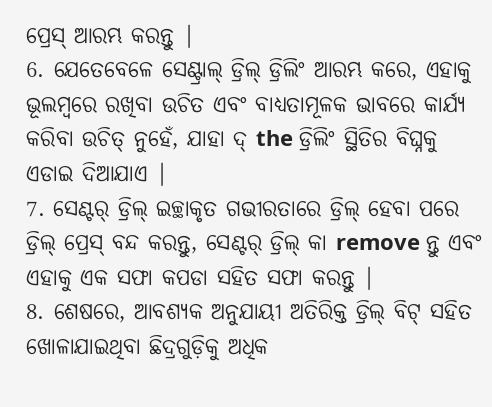ପ୍ରେସ୍ ଆରମ୍ଭ କରନ୍ତୁ |
6. ଯେତେବେଳେ ସେଣ୍ଟ୍ରାଲ୍ ଡ୍ରିଲ୍ ଡ୍ରିଲିଂ ଆରମ୍ଭ କରେ, ଏହାକୁ ଭୂଲମ୍ବରେ ରଖିବା ଉଚିତ ଏବଂ ବାଧ୍ୟତାମୂଳକ ଭାବରେ କାର୍ଯ୍ୟ କରିବା ଉଚିତ୍ ନୁହେଁ, ଯାହା ଦ୍ the ଡ୍ରିଲିଂ ସ୍ଥିତିର ବିଘ୍ନକୁ ଏଡାଇ ଦିଆଯାଏ |
7. ସେଣ୍ଟର୍ ଡ୍ରିଲ୍ ଇଚ୍ଛାକୃତ ଗଭୀରତାରେ ଡ୍ରିଲ୍ ହେବା ପରେ ଡ୍ରିଲ୍ ପ୍ରେସ୍ ବନ୍ଦ କରନ୍ତୁ, ସେଣ୍ଟର୍ ଡ୍ରିଲ୍ କା remove ନ୍ତୁ ଏବଂ ଏହାକୁ ଏକ ସଫା କପଡା ସହିତ ସଫା କରନ୍ତୁ |
8. ଶେଷରେ, ଆବଶ୍ୟକ ଅନୁଯାୟୀ ଅତିରିକ୍ତ ଡ୍ରିଲ୍ ବିଟ୍ ସହିତ ଖୋଳାଯାଇଥିବା ଛିଦ୍ରଗୁଡ଼ିକୁ ଅଧିକ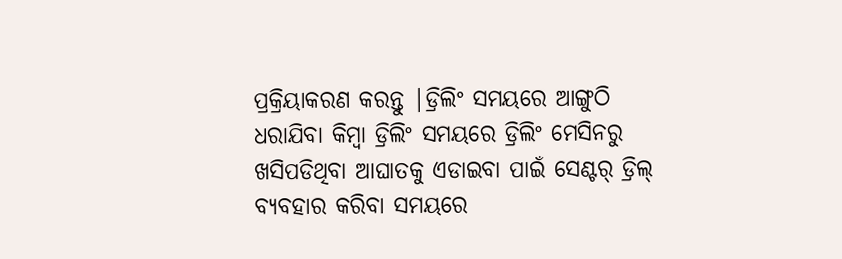ପ୍ରକ୍ରିୟାକରଣ କରନ୍ତୁ |ଡ୍ରିଲିଂ ସମୟରେ ଆଙ୍ଗୁଠି ଧରାଯିବା କିମ୍ବା ଡ୍ରିଲିଂ ସମୟରେ ଡ୍ରିଲିଂ ମେସିନରୁ ଖସିପଡିଥିବା ଆଘାତକୁ ଏଡାଇବା ପାଇଁ ସେଣ୍ଟର୍ ଡ୍ରିଲ୍ ବ୍ୟବହାର କରିବା ସମୟରେ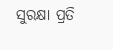ସୁରକ୍ଷା ପ୍ରତି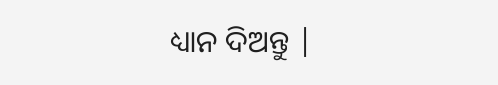ଧ୍ୟାନ ଦିଅନ୍ତୁ |